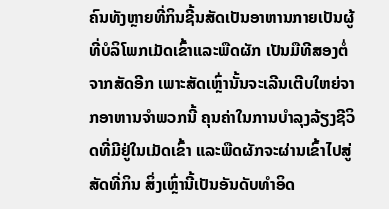ຄົນທັງຫຼາຍທີ່ກິນຊີ້ນສັດເປັນອາຫານກາຍເປັນຜູ້ທີ່ບໍລິໂພກເມັດເຂົ້າແລະພືດຜັກ ເປັນມືທີສອງຕໍ່ຈາກສັດອີກ ເພາະສັດເຫຼົ່ານັ້ນຈະເລີນເຕີບໃຫຍ່ຈາກອາຫານຈໍາພວກນີ້ ຄຸນຄ່າໃນການບໍາລຸງລ້ຽງຊີວິດທີ່ມີຢູ່ໃນເມັດເຂົ້າ ແລະພືດຜັກຈະຜ່ານເຂົ້າໄປສູ່ສັດທີ່ກິນ ສິ່ງເຫຼົ່ານີ້ເປັນອັນດັບທໍາອິດ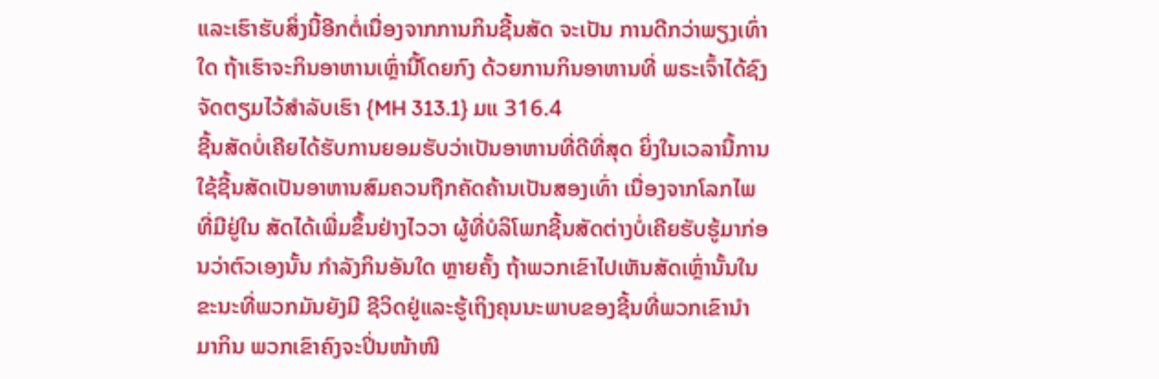ແລະເຮົາຮັບສິ່ງນີ້ອີກຕໍ່ເນື່ອງຈາກການກິນຊີ້ນສັດ ຈະເປັນ ການດີກວ່າພຽງເທົ່າໃດ ຖ້າເຮົາຈະກິນອາຫານເຫຼົ່ານີ້ໂດຍກົງ ດ້ວຍການກິນອາຫານທີ່ ພຣະເຈົ້າໄດ້ຊົງຈັດຕຽມໄວ້ສໍາລັບເຮົາ {MH 313.1} ມແ 316.4
ຊີ້ນສັດບໍ່ເຄີຍໄດ້ຮັບການຍອມຮັບວ່າເປັນອາຫານທີ່ດີທີ່ສຸດ ຍິ່ງໃນເວລານີ້ການ ໃຊ້ຊີ້ນສັດເປັນອາຫານສົມຄວນຖືກຄັດຄ້ານເປັນສອງເທົ່າ ເນື່ອງຈາກໂລກໄພທີ່ມີຢູ່ໃນ ສັດໄດ້ເພີ່ມຂຶ້ນຢ່າງໄວວາ ຜູ້ທີ່ບໍລິໂພກຊີ້ນສັດຕ່າງບໍ່ເຄີຍຮັບຮູ້ມາກ່ອນວ່າຕົວເອງນັ້ນ ກໍາລັງກິນອັນໃດ ຫຼາຍຄັ້ງ ຖ້າພວກເຂົາໄປເຫັນສັດເຫຼົ່ານັ້ນໃນຂະນະທີ່ພວກມັນຍັງມີ ຊີວິດຢູ່ແລະຮູ້ເຖິງຄຸນນະພາບຂອງຊີ້ນທີ່ພວກເຂົານໍາມາກິນ ພວກເຂົາຄົງຈະປິ່ນໜ້າໜີ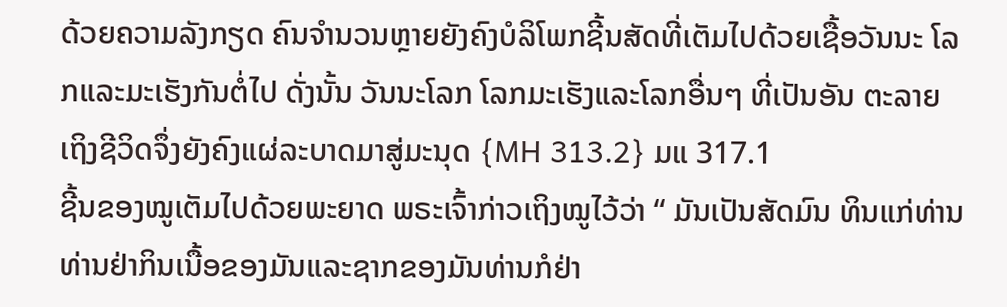ດ້ວຍຄວາມລັງກຽດ ຄົນຈໍານວນຫຼາຍຍັງຄົງບໍລິໂພກຊີ້ນສັດທີ່ເຕັມໄປດ້ວຍເຊື້ອວັນນະ ໂລກແລະມະເຮັງກັນຕໍ່ໄປ ດັ່ງນັ້ນ ວັນນະໂລກ ໂລກມະເຮັງແລະໂລກອື່ນໆ ທີ່ເປັນອັນ ຕະລາຍເຖິງຊີວິດຈຶ່ງຍັງຄົງແຜ່ລະບາດມາສູ່ມະນຸດ {MH 313.2} ມແ 317.1
ຊີ້ນຂອງໝູເຕັມໄປດ້ວຍພະຍາດ ພຣະເຈົ້າກ່າວເຖິງໝູໄວ້ວ່າ “ ມັນເປັນສັດມົນ ທິນແກ່ທ່ານ ທ່ານຢ່າກິນເນື້ອຂອງມັນແລະຊາກຂອງມັນທ່ານກໍຢ່າ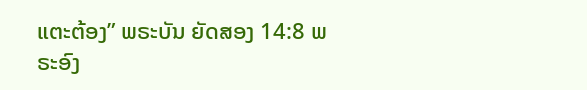ແຕະຕ້ອງ” ພຣະບັນ ຍັດສອງ 14:8 ພຣະອົງ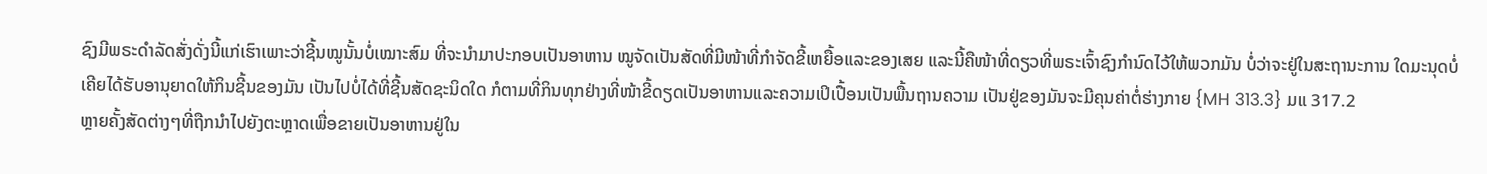ຊົງມີພຣະດໍາລັດສັ່ງດັ່ງນີ້ແກ່ເຮົາເພາະວ່າຊີ້ນໝູນັ້ນບໍ່ເໝາະສົມ ທີ່ຈະນໍາມາປະກອບເປັນອາຫານ ໝູຈັດເປັນສັດທີ່ມີໜ້າທີ່ກໍາຈັດຂີ້ເຫຍື້ອແລະຂອງເສຍ ແລະນີ້ຄືໜ້າທີ່ດຽວທີ່ພຣະເຈົ້າຊົງກໍານົດໄວ້ໃຫ້ພວກມັນ ບໍ່ວ່າຈະຢູ່ໃນສະຖານະການ ໃດມະນຸດບໍ່ເຄີຍໄດ້ຮັບອານຸຍາດໃຫ້ກິນຊີ້ນຂອງມັນ ເປັນໄປບໍ່ໄດ້ທີ່ຊີ້ນສັດຊະນິດໃດ ກໍຕາມທີ່ກິນທຸກຢ່າງທີ່ໜ້າຂີ້ດຽດເປັນອາຫານແລະຄວາມເປິເປື້ອນເປັນພື້ນຖານຄວາມ ເປັນຢູ່ຂອງມັນຈະມີຄຸນຄ່າຕໍ່ຮ່າງກາຍ {MH 313.3} ມແ 317.2
ຫຼາຍຄັ້ງສັດຕ່າງໆທີ່ຖືກນໍາໄປຍັງຕະຫຼາດເພື່ອຂາຍເປັນອາຫານຢູ່ໃນ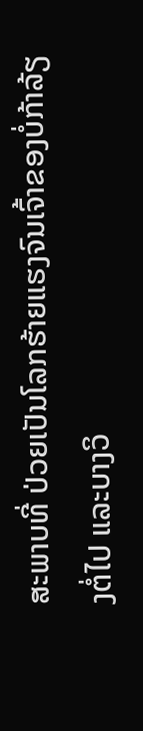ສະພາບທີ່ ປ່ວຍເປັນໂລກຮ້າຍແຮງຈົນເຈົ້າຂອງບໍ່ກ້າລ້ຽງຕໍ່ໄປ ແລະບາງວິ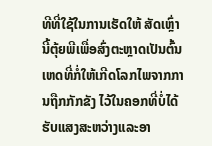ທີທີ່ໃຊ້ໃນການເຮັດໃຫ້ ສັດເຫຼົ່ານີ້ຕຸ້ຍພີເພື່ອສົ່ງຕະຫຼາດເປັນຕົ້ນເຫດທີ່ກໍ່ໃຫ້ເກີດໂລກໄພຈາກການຖືກກັກຂັງ ໄວ້ໃນຄອກທີ່ບໍ່ໄດ້ຮັບແສງສະຫວ່າງແລະອາ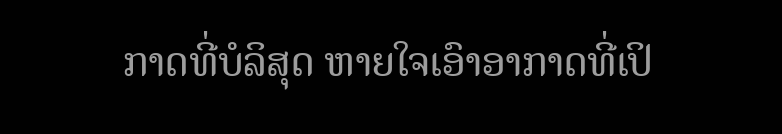ກາດທີ່ບໍລິສຸດ ຫາຍໃຈເອົາອາກາດທີ່ເປິ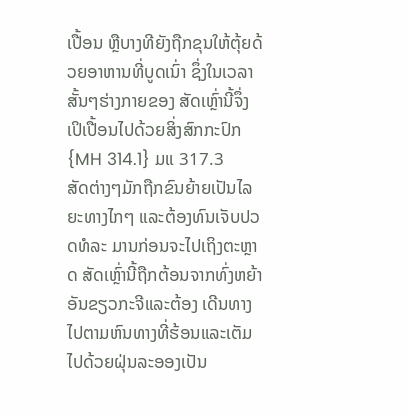ເປື້ອນ ຫຼືບາງທີຍັງຖືກຂຸນໃຫ້ຕຸ້ຍດ້ວຍອາຫານທີ່ບູດເນົ່າ ຊຶ່ງໃນເວລາສັ້ນໆຮ່າງກາຍຂອງ ສັດເຫຼົ່ານີ້ຈຶ່ງເປິເປື້ອນໄປດ້ວຍສິ່ງສົກກະປົກ {MH 314.1} ມແ 317.3
ສັດຕ່າງໆມັກຖືກຂົນຍ້າຍເປັນໄລຍະທາງໄກໆ ແລະຕ້ອງທົນເຈັບປວດທໍລະ ມານກ່ອນຈະໄປເຖິງຕະຫຼາດ ສັດເຫຼົ່ານີ້ຖືກຕ້ອນຈາກທົ່ງຫຍ້າອັນຂຽວກະຈີແລະຕ້ອງ ເດີນທາງໄປຕາມຫົນທາງທີ່ຮ້ອນແລະເຕັມໄປດ້ວຍຝຸ່ນລະອອງເປັນ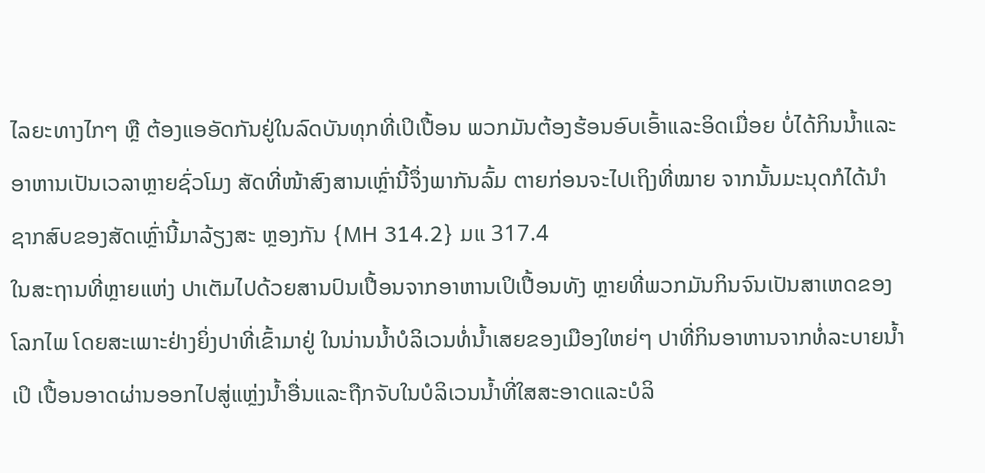ໄລຍະທາງໄກໆ ຫຼື ຕ້ອງແອອັດກັນຢູ່ໃນລົດບັນທຸກທີ່ເປິເປື້ອນ ພວກມັນຕ້ອງຮ້ອນອົບເອົ້າແລະອິດເມື່ອຍ ບໍ່ໄດ້ກິນນໍ້າແລະອາຫານເປັນເວລາຫຼາຍຊົ່ວໂມງ ສັດທີ່ໜ້າສົງສານເຫຼົ່ານີ້ຈຶ່ງພາກັນລົ້ມ ຕາຍກ່ອນຈະໄປເຖິງທີ່ໝາຍ ຈາກນັ້ນມະນຸດກໍໄດ້ນໍາຊາກສົບຂອງສັດເຫຼົ່ານີ້ມາລ້ຽງສະ ຫຼອງກັນ {MH 314.2} ມແ 317.4
ໃນສະຖານທີ່ຫຼາຍແຫ່ງ ປາເຕັມໄປດ້ວຍສານປົນເປື້ອນຈາກອາຫານເປິເປື້ອນທັງ ຫຼາຍທີ່ພວກມັນກິນຈົນເປັນສາເຫດຂອງໂລກໄພ ໂດຍສະເພາະຢ່າງຍິ່ງປາທີ່ເຂົ້າມາຢູ່ ໃນນ່ານນໍ້າບໍລິເວນທໍ່ນໍ້າເສຍຂອງເມືອງໃຫຍ່ໆ ປາທີ່ກິນອາຫານຈາກທໍ່ລະບາຍນໍ້າເປິ ເປື້ອນອາດຜ່ານອອກໄປສູ່ແຫຼ່ງນໍ້າອື່ນແລະຖືກຈັບໃນບໍລິເວນນໍ້າທີ່ໃສສະອາດແລະບໍລິ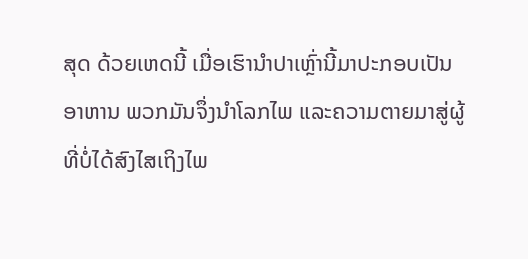ສຸດ ດ້ວຍເຫດນີ້ ເມື່ອເຮົານໍາປາເຫຼົ່ານີ້ມາປະກອບເປັນອາຫານ ພວກມັນຈຶ່ງນໍາໂລກໄພ ແລະຄວາມຕາຍມາສູ່ຜູ້ທີ່ບໍ່ໄດ້ສົງໄສເຖິງໄພ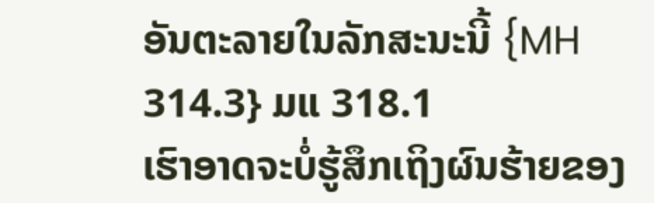ອັນຕະລາຍໃນລັກສະນະນີ້ {MH 314.3} ມແ 318.1
ເຮົາອາດຈະບໍ່ຮູ້ສຶກເຖິງຜົນຮ້າຍຂອງ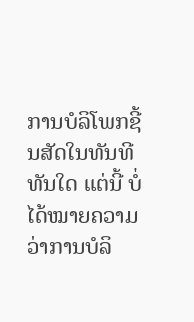ການບໍລິໂພກຊີ້ນສັດໃນທັນທີທັນໃດ ແຕ່ນີ້ ບໍ່ໄດ້ໝາຍຄວາມວ່າການບໍລິ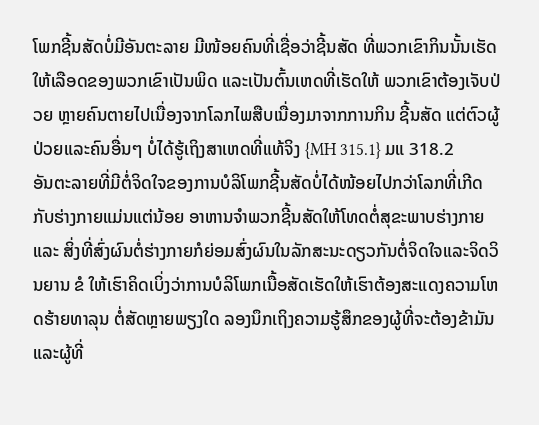ໂພກຊີ້ນສັດບໍ່ມີອັນຕະລາຍ ມີໜ້ອຍຄົນທີ່ເຊື່ອວ່າຊີ້ນສັດ ທີ່ພວກເຂົາກິນນັ້ນເຮັດໃຫ້ເລືອດຂອງພວກເຂົາເປັນພິດ ແລະເປັນຕົ້ນເຫດທີ່ເຮັດໃຫ້ ພວກເຂົາຕ້ອງເຈັບປ່ວຍ ຫຼາຍຄົນຕາຍໄປເນື່ອງຈາກໂລກໄພສືບເນື່ອງມາຈາກການກິນ ຊີ້ນສັດ ແຕ່ຕົວຜູ້ປ່ວຍແລະຄົນອື່ນໆ ບໍ່ໄດ້ຮູ້ເຖິງສາເຫດທີ່ແທ້ຈິງ {MH 315.1} ມແ 318.2
ອັນຕະລາຍທີ່ມີຕໍ່ຈິດໃຈຂອງການບໍລິໂພກຊີ້ນສັດບໍ່ໄດ້ໜ້ອຍໄປກວ່າໂລກທີ່ເກີດ ກັບຮ່າງກາຍແມ່ນແຕ່ນ້ອຍ ອາຫານຈໍາພວກຊີ້ນສັດໃຫ້ໂທດຕໍ່ສຸຂະພາບຮ່າງກາຍ ແລະ ສິ່ງທີ່ສົ່ງຜົນຕໍ່ຮ່າງກາຍກໍຍ່ອມສົ່ງຜົນໃນລັກສະນະດຽວກັນຕໍ່ຈິດໃຈແລະຈິດວິນຍານ ຂໍ ໃຫ້ເຮົາຄິດເບິ່ງວ່າການບໍລິໂພກເນື້ອສັດເຮັດໃຫ້ເຮົາຕ້ອງສະແດງຄວາມໂຫດຮ້າຍທາລຸນ ຕໍ່ສັດຫຼາຍພຽງໃດ ລອງນຶກເຖິງຄວາມຮູ້ສຶກຂອງຜູ້ທີ່ຈະຕ້ອງຂ້າມັນແລະຜູ້ທີ່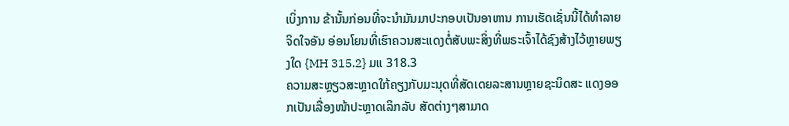ເບິ່ງການ ຂ້ານັ້ນກ່ອນທີ່ຈະນໍາມັນມາປະກອບເປັນອາຫານ ການເຮັດເຊັ່ນນີ້ໄດ້ທໍາລາຍຈິດໃຈອັນ ອ່ອນໂຍນທີ່ເຮົາຄວນສະແດງຕໍ່ສັບພະສິ່ງທີ່ພຣະເຈົ້າໄດ້ຊົງສ້າງໄວ້ຫຼາຍພຽງໃດ {MH 315.2} ມແ 318.3
ຄວາມສະຫຼຽວສະຫຼາດໃກ້ຄຽງກັບມະນຸດທີ່ສັດເດຍລະສານຫຼາຍຊະນິດສະ ແດງອອກເປັນເລື່ອງໜ້າປະຫຼາດເລິກລັບ ສັດຕ່າງໆສາມາດ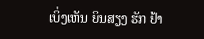ເບິ່ງເຫັນ ຍິນສຽງ ຮັກ ຢ້າ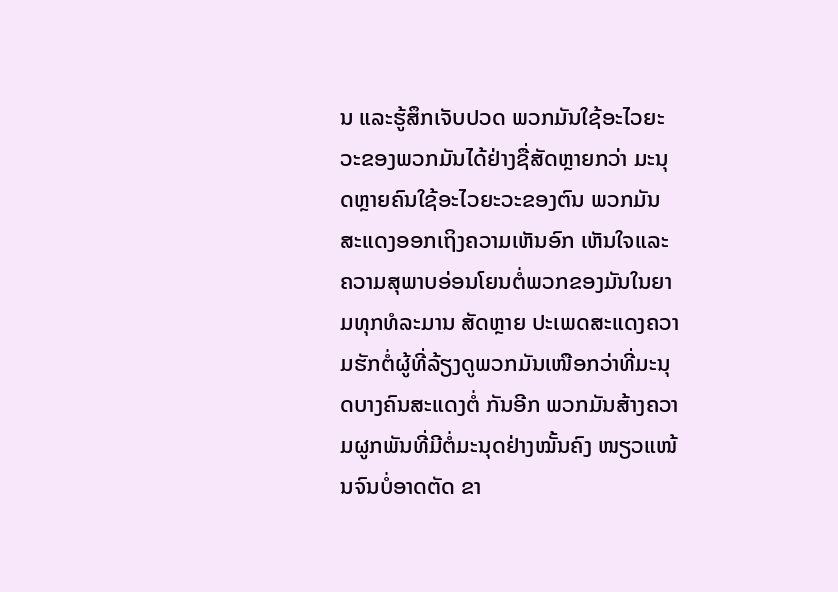ນ ແລະຮູ້ສຶກເຈັບປວດ ພວກມັນໃຊ້ອະໄວຍະວະຂອງພວກມັນໄດ້ຢ່າງຊື່ສັດຫຼາຍກວ່າ ມະນຸດຫຼາຍຄົນໃຊ້ອະໄວຍະວະຂອງຕົນ ພວກມັນສະແດງອອກເຖິງຄວາມເຫັນອົກ ເຫັນໃຈແລະຄວາມສຸພາບອ່ອນໂຍນຕໍ່ພວກຂອງມັນໃນຍາມທຸກທໍລະມານ ສັດຫຼາຍ ປະເພດສະແດງຄວາມຮັກຕໍ່ຜູ້ທີ່ລ້ຽງດູພວກມັນເໜືອກວ່າທີ່ມະນຸດບາງຄົນສະແດງຕໍ່ ກັນອີກ ພວກມັນສ້າງຄວາມຜູກພັນທີ່ມີຕໍ່ມະນຸດຢ່າງໝັ້ນຄົງ ໜຽວແໜ້ນຈົນບໍ່ອາດຕັດ ຂາ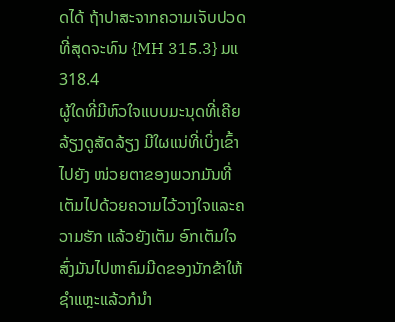ດໄດ້ ຖ້າປາສະຈາກຄວາມເຈັບປວດທີ່ສຸດຈະທົນ {MH 315.3} ມແ 318.4
ຜູ້ໃດທີ່ມີຫົວໃຈແບບມະນຸດທີ່ເຄີຍລ້ຽງດູສັດລ້ຽງ ມີໃຜແນ່ທີ່ເບິ່ງເຂົ້າໄປຍັງ ໜ່ວຍຕາຂອງພວກມັນທີ່ເຕັມໄປດ້ວຍຄວາມໄວ້ວາງໃຈແລະຄວາມຮັກ ແລ້ວຍັງເຕັມ ອົກເຕັມໃຈສົ່ງມັນໄປຫາຄົມມີດຂອງນັກຂ້າໃຫ້ຊໍາແຫຼະແລ້ວກໍນໍາ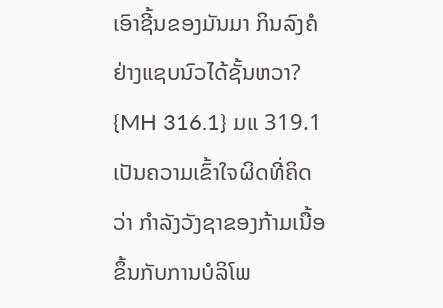ເອົາຊີ້ນຂອງມັນມາ ກິນລົງຄໍຢ່າງແຊບນົວໄດ້ຊັ້ນຫວາ? {MH 316.1} ມແ 319.1
ເປັນຄວາມເຂົ້າໃຈຜິດທີ່ຄິດວ່າ ກໍາລັງວັງຊາຂອງກ້າມເນື້ອຂຶ້ນກັບການບໍລິໂພ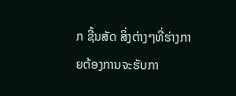ກ ຊີ້ນສັດ ສິ່ງຕ່າງໆທີ່ຮ່າງກາຍຕ້ອງການຈະຮັບກາ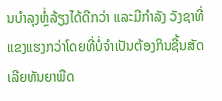ນບໍາລຸງຫຼໍ່ລ້ຽງໄດ້ດີກວ່າ ແລະມີກໍາລັງ ວັງຊາທີ່ແຂງແຮງກວ່າໂດຍທີ່ບໍ່ຈໍາເປັນຕ້ອງກິນຊີ້ນສັດເລີຍທັນຍາພືດ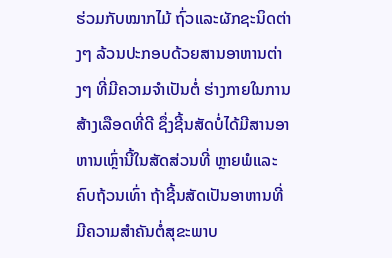ຮ່ວມກັບໝາກໄມ້ ຖົ່ວແລະຜັກຊະນິດຕ່າງໆ ລ້ວນປະກອບດ້ວຍສານອາຫານຕ່າງໆ ທີ່ມີຄວາມຈໍາເປັນຕໍ່ ຮ່າງກາຍໃນການສ້າງເລືອດທີ່ດີ ຊຶ່ງຊີ້ນສັດບໍ່ໄດ້ມີສານອາຫານເຫຼົ່ານີ້ໃນສັດສ່ວນທີ່ ຫຼາຍພໍແລະຄົບຖ້ວນເທົ່າ ຖ້າຊີ້ນສັດເປັນອາຫານທີ່ມີຄວາມສໍາຄັນຕໍ່ສຸຂະພາບ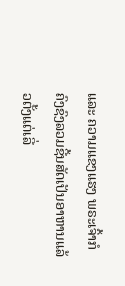ແລະ ຄວາມແຂງແຮງ ພຣະເຈົ້າກໍຄົງຊົງລວມຊີ້ນສັດເປັນອາຫານແລ້ວຕັ້ງແຕ່ເລີ່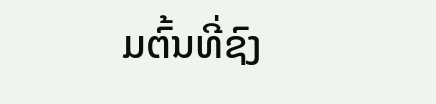ມຕົ້ນທີ່ຊົງ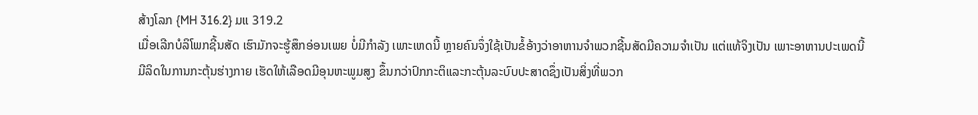ສ້າງໂລກ {MH 316.2} ມແ 319.2
ເມື່ອເລີກບໍລິໂພກຊີ້ນສັດ ເຮົາມັກຈະຮູ້ສຶກອ່ອນເພຍ ບໍ່ມີກໍາລັງ ເພາະເຫດນີ້ ຫຼາຍຄົນຈຶ່ງໃຊ້ເປັນຂໍ້ອ້າງວ່າອາຫານຈໍາພວກຊີ້ນສັດມີຄວາມຈໍາເປັນ ແຕ່ແທ້ຈິງເປັນ ເພາະອາຫານປະເພດນີ້ມີລິດໃນການກະຕຸ້ນຮ່າງກາຍ ເຮັດໃຫ້ເລືອດມີອຸນຫະພູມສູງ ຂຶ້ນກວ່າປົກກະຕິແລະກະຕຸ້ນລະບົບປະສາດຊຶ່ງເປັນສິ່ງທີ່ພວກ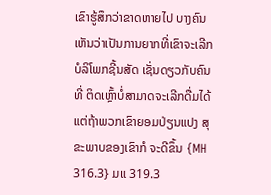ເຂົາຮູ້ສຶກວ່າຂາດຫາຍໄປ ບາງຄົນເຫັນວ່າເປັນການຍາກທີ່ເຂົາຈະເລີກບໍລິໂພກຊີ້ນສັດ ເຊັ່ນດຽວກັບຄົນທີ່ ຕິດເຫຼົ້າບໍ່ສາມາດຈະເລີກດື່ມໄດ້ ແຕ່ຖ້າພວກເຂົາຍອມປ່ຽນແປງ ສຸຂະພາບຂອງເຂົາກໍ ຈະດີຂຶ້ນ {MH 316.3} ມແ 319.3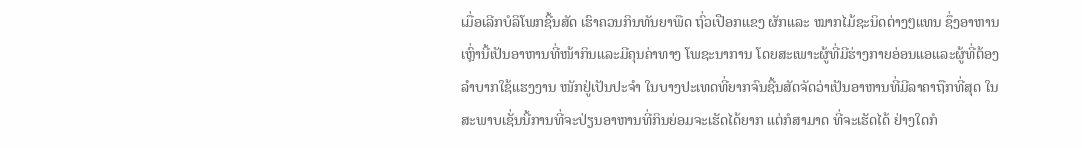ເມື່ອເລີກບໍລິໂພກຊີ້ນສັດ ເຮົາຄວນກິນທັນຍາພືດ ຖົ່ວເປືອກແຂງ ຜັກແລະ ໝາກໄມ້ຊະນິດຕ່າງໆແທນ ຊຶ່ງອາຫານເຫຼົ່ານີ້ເປັນອາຫານທີ່ໜ້າກິນແລະມີຄຸນຄ່າທາງ ໂພຊະນາການ ໂດຍສະເພາະຜູ້ທີ່ມີຮ່າງກາຍອ່ອນແອແລະຜູ້ທີ່ຕ້ອງລໍາບາກໃຊ້ແຮງງານ ໜັກຢູ່ເປັນປະຈໍາ ໃນບາງປະເທດທີ່ຍາກຈົນຊີ້ນສັດຈັດວ່າເປັນອາຫານທີ່ມີລາຄາຖືກທີ່ສຸດ ໃນສະພາບເຊັ່ນນີ້ການທີ່ຈະປ່ຽນອາຫານທີ່ກິນຍ່ອມຈະເຮັດໄດ້ຍາກ ແຕ່ກໍສາມາດ ທີ່ຈະເຮັດໄດ້ ຢ່າງໃດກໍ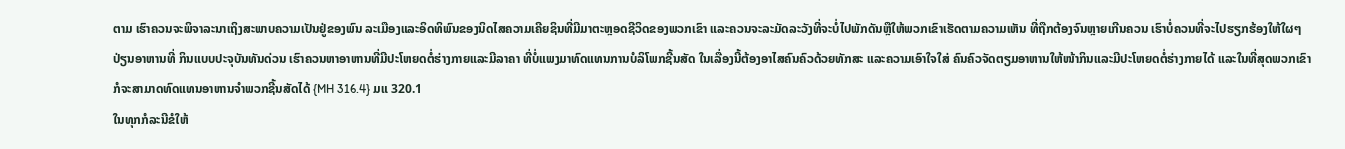ຕາມ ເຮົາຄວນຈະພິຈາລະນາເຖິງສະພາບຄວາມເປັນຢູ່ຂອງພົນ ລະເມືອງແລະອິດທິພົນຂອງນິດໄສຄວາມເຄີຍຊິນທີ່ມີມາຕະຫຼອດຊີວິດຂອງພວກເຂົາ ແລະຄວນຈະລະມັດລະວັງທີ່ຈະບໍ່ໄປພັກດັນຫຼືໃຫ້ພວກເຂົາເຮັດຕາມຄວາມເຫັນ ທີ່ຖືກຕ້ອງຈົນຫຼາຍເກີນຄວນ ເຮົາບໍ່ຄວນທີ່ຈະໄປຮຽກຮ້ອງໃຫ້ໃຜໆ ປ່ຽນອາຫານທີ່ ກິນແບບປະຈຸບັນທັນດ່ວນ ເຮົາຄວນຫາອາຫານທີ່ມີປະໂຫຍດຕໍ່ຮ່າງກາຍແລະມີລາຄາ ທີ່ບໍ່ແພງມາທົດແທນການບໍລິໂພກຊີ້ນສັດ ໃນເລື່ອງນີ້ຕ້ອງອາໄສຄົນຄົວດ້ວຍທັກສະ ແລະຄວາມເອົາໃຈໃສ່ ຄົນຄົວຈັດຕຽມອາຫານໃຫ້ໜ້າກິນແລະມີປະໂຫຍດຕໍ່ຮ່າງກາຍໄດ້ ແລະໃນທີ່ສຸດພວກເຂົາກໍຈະສາມາດທົດແທນອາຫານຈໍາພວກຊີ້ນສັດໄດ້ {MH 316.4} ມແ 320.1
ໃນທຸກກໍລະນີຂໍໃຫ້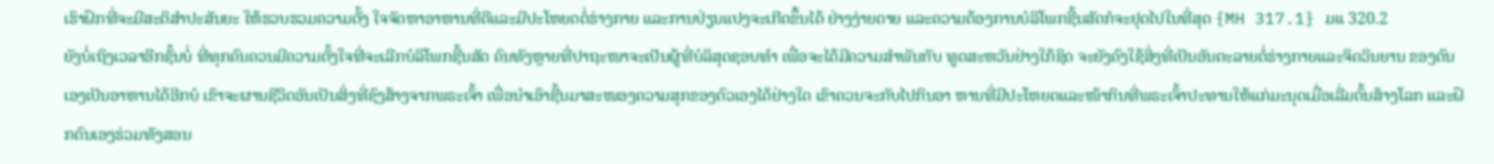ເຮົາຝຶກທີ່ຈະມີສະຕິສໍາປະສັນຍະ ໃຫ້ຮວບຮວມຄວາມຕັ້ງ ໃຈຈັດຫາອາຫານທີ່ດີແລະມີປະໂຫຍດຕໍ່ຮ່າງກາຍ ແລະການປ່ຽນແປງຈະເກີດຂຶ້ນໄດ້ ຢ່າງງ່າຍດາຍ ແລະຄວາມຕ້ອງການບໍລິໂພກຊີ້ນສັດກໍຈະຢຸດໄປໃນທີ່ສຸດ {MH 317.1} ມແ 320.2
ຍັງບໍ່ເຖິງເວລາອີກຊັ້ນບໍ່ ທີ່ທຸກຄົນຄວນມີຄວາມຕັ້ງໃຈທີ່ຈະເລີກບໍລິໂພກຊີ້ນສັດ ຄົນທັງຫຼາຍທີ່ປາຖະໜາຈະເປັນຜູ້ທີ່ບໍລິສຸດຊອບທໍາ ເພື່ອຈະໄດ້ມີຄວາມສໍາພັນກັບ ທູດສະຫວັນຢ່າງໃກ້ຊິດ ຈະຍັງຄົງໃຊ້ສິ່ງທີ່ເປັນອັນຕະລາຍຕໍ່ຮ່າງກາຍແລະຈິດວິນຍານ ຂອງຕົນເອງເປັນອາຫານໄດ້ອີກບໍ ເຂົາຈະຜານຊີວິດອັນເປັນສິ່ງທີ່ຊົງສ້າງຈາກພຣະເຈົ້າ ເພື່ອນໍາເອົາຊີ້ນມາສະໜອງຄວາມສຸກຂອງຕົວເອງໄດ້ຢ່າງໃດ ເຂົາຄວນຈະກັບໄປກິນອາ ຫານທີ່ມີປະໂຫຍດແລະໜ້າກິນທີ່ພຣະເຈົ້າປະທານໃຫ້ແກ່ມະນຸດເມື່ອເລີ່ມຕົ້ນສ້າງໂລກ ແລະຝຶກຕົນເອງຮ່ວມທັງສອນ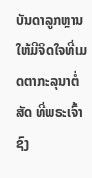ບັນດາລູກຫຼານໃຫ້ມີຈິດໃຈທີ່ເມດຕາກະລຸນາຕໍ່ສັດ ທີ່ພຣະເຈົ້າຊົງ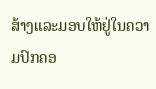ສ້າງແລະມອບໃຫ້ຢູ່ໃນຄວາມປົກຄອ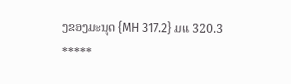ງຂອງມະນຸດ {MH 317.2} ມແ 320.3
*****